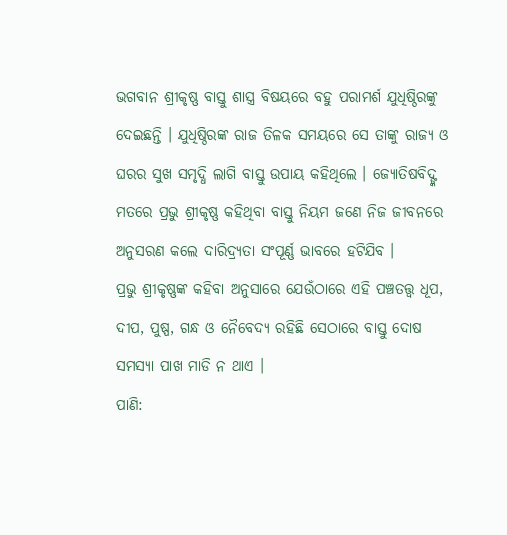ଭଗବାନ ଶ୍ରୀକୃଷ୍ଣ ବାସ୍ତୁ ଶାସ୍ତ୍ର ବିଷୟରେ ବହୁ ପରାମର୍ଶ ଯୁଧିଷ୍ଠିରଙ୍କୁ ଦେଇଛନ୍ତି । ଯୁଧିଷ୍ଠିରଙ୍କ ରାଜ ତିଳକ ସମୟରେ ସେ ତାଙ୍କୁ ରାଜ୍ୟ ଓ ଘରର ସୁଖ ସମୃଦ୍ଧି ଲାଗି ବାସ୍ତୁ ଉପାୟ କହିଥିଲେ । ଜ୍ୟୋତିଷବିଦ୍ଙ୍କ ମତରେ ପ୍ରଭୁ ଶ୍ରୀକୃଷ୍ଣ କହିଥିବା ବାସ୍ତୁ ନିୟମ ଜଣେ ନିଜ ଜୀବନରେ ଅନୁସରଣ କଲେ ଦାରିଦ୍ର୍ୟତା ସଂପୂର୍ଣ୍ଣ ଭାବରେ ହଟିଯିବ ।
ପ୍ରଭୁ ଶ୍ରୀକୃଷ୍ଣଙ୍କ କହିବା ଅନୁସାରେ ଯେଉଁଠାରେ ଏହି ପଞ୍ଚତତ୍ତ୍ୱ ଧୂପ, ଦୀପ, ପୁଷ୍ପ, ଗନ୍ଧ ଓ ନୈବେଦ୍ୟ ରହିଛି ସେଠାରେ ବାସ୍ତୁ ଦୋଷ ସମସ୍ୟା ପାଖ ମାଡି ନ ଥାଏ ।
ପାଣି: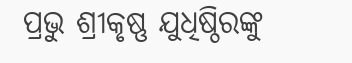ପ୍ରଭୁ ଶ୍ରୀକୃଷ୍ଣ ଯୁଧିଷ୍ଠିରଙ୍କୁ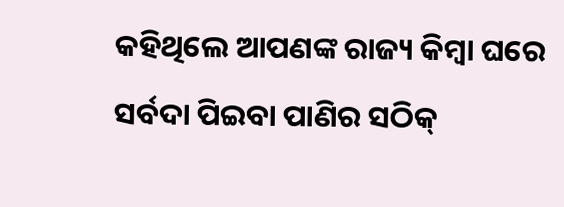କହିଥିଲେ ଆପଣଙ୍କ ରାଜ୍ୟ କିମ୍ବା ଘରେ ସର୍ବଦା ପିଇବା ପାଣିର ସଠିକ୍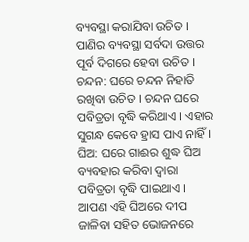ବ୍ୟବସ୍ଥା କରାଯିବା ଉଚିତ । ପାଣିର ବ୍ୟବସ୍ଥା ସର୍ବଦା ଉତ୍ତର ପୂର୍ବ ଦିଗରେ ହେବା ଉଚିତ ।
ଚନ୍ଦନ: ଘରେ ଚନ୍ଦନ ନିହାତି ରଖିବା ଉଚିତ । ଚନ୍ଦନ ଘରେ ପବିତ୍ରତା ବୃଦ୍ଧି କରିଥାଏ । ଏହାର ସୁଗନ୍ଧ କେବେ ହ୍ରାସ ପାଏ ନାହିଁ ।
ଘିଅ: ଘରେ ଗାଈର ଶୁଦ୍ଧ ଘିଅ ବ୍ୟବହାର କରିବା ଦ୍ୱାରା ପବିତ୍ରତା ବୃଦ୍ଧି ପାଇଥାଏ । ଆପଣ ଏହି ଘିଅରେ ଦୀପ ଜାଳିବା ସହିତ ଭୋଜନରେ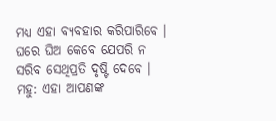ମଧ୍ୟ ଏହା ବ୍ୟବହାର କରିପାରିବେ । ଘରେ ଘିଅ କେବେ ଯେପରି ନ ସରିବ ସେଥିପ୍ରତି ଦୃଷ୍ଟି ଦେବେ ।
ମହୁ: ଏହା ଆପଣଙ୍କ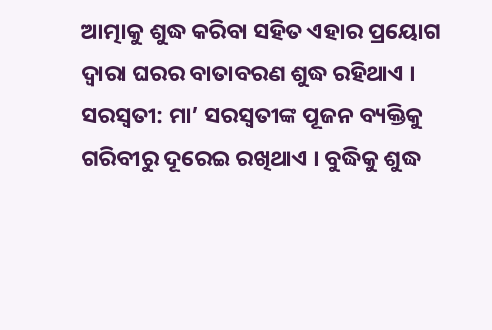ଆତ୍ମାକୁ ଶୁଦ୍ଧ କରିବା ସହିତ ଏହାର ପ୍ରୟୋଗ ଦ୍ୱାରା ଘରର ବାତାବରଣ ଶୁଦ୍ଧ ରହିଥାଏ ।
ସରସ୍ୱତୀ: ମା’ ସରସ୍ୱତୀଙ୍କ ପୂଜନ ବ୍ୟକ୍ତିକୁ ଗରିବୀରୁ ଦୂରେଇ ରଖିଥାଏ । ବୁଦ୍ଧିକୁ ଶୁଦ୍ଧ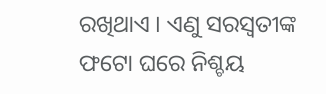ରଖିଥାଏ । ଏଣୁ ସରସ୍ୱତୀଙ୍କ ଫଟୋ ଘରେ ନିଶ୍ଚୟ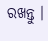ରଖନ୍ତୁ ।